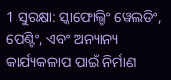1 ସୁରକ୍ଷା: ସ୍କାଫୋଲ୍ଡିଂ ୱେଲଡିଂ, ପେଣ୍ଟିଂ, ଏବଂ ଅନ୍ୟାନ୍ୟ କାର୍ଯ୍ୟକଳାପ ପାଇଁ ନିର୍ମାଣ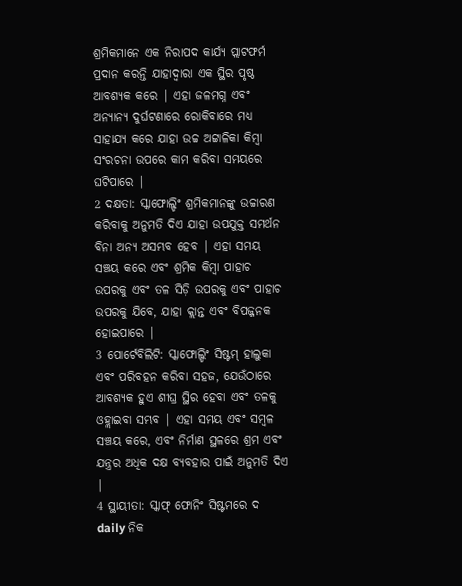ଶ୍ରମିକମାନେ ଏକ ନିରାପଦ କାର୍ଯ୍ୟ ପ୍ଲାଟଫର୍ମ ପ୍ରଦାନ କରନ୍ତି ଯାହାଦ୍ୱାରା ଏକ ସ୍ଥିର ପୃଷ୍ଠ ଆବଶ୍ୟକ କରେ | ଏହା ଜଳମଗ୍ନ ଏବଂ ଅନ୍ୟାନ୍ୟ ଦୁର୍ଘଟଣାରେ ରୋକିବାରେ ମଧ୍ୟ ସାହାଯ୍ୟ କରେ ଯାହା ଉଚ୍ଚ ଅଟ୍ଟାଳିକା କିମ୍ବା ସଂରଚନା ଉପରେ କାମ କରିବା ସମୟରେ ଘଟିପାରେ |
2 ଦକ୍ଷତା: ସ୍କାଫୋଲ୍ଡିଂ ଶ୍ରମିକମାନଙ୍କୁ ଉଚ୍ଚାରଣ କରିବାକୁ ଅନୁମତି ଦିଏ ଯାହା ଉପଯୁକ୍ତ ସମର୍ଥନ ବିନା ଅନ୍ୟ ଅସମ୍ଭବ ହେବ | ଏହା ସମୟ ସଞ୍ଚୟ କରେ ଏବଂ ଶ୍ରମିକ କିମ୍ବା ପାହାଚ ଉପରକୁ ଏବଂ ତଳ ସିଡ଼ି ଉପରକୁ ଏବଂ ପାହାଚ ଉପରକୁ ଯିବେ, ଯାହା କ୍ଲାନ୍ତ ଏବଂ ବିପଜ୍ଜନକ ହୋଇପାରେ |
3 ପୋର୍ଟେବିଲିଟି: ସ୍କାଫୋଲ୍ଡିଂ ସିଷ୍ଟମ୍ ହାଲୁକା ଏବଂ ପରିବହନ କରିବା ସହଜ, ଯେଉଁଠାରେ ଆବଶ୍ୟକ ହୁଏ ଶୀଘ୍ର ସ୍ଥିର ହେବା ଏବଂ ତଳକୁ ଓହ୍ଲାଇବା ସମ୍ଭବ | ଏହା ସମୟ ଏବଂ ସମ୍ବଳ ସଞ୍ଚୟ କରେ, ଏବଂ ନିର୍ମାଣ ସ୍ଥଳରେ ଶ୍ରମ ଏବଂ ଯନ୍ତ୍ରର ଅଧିକ ଦକ୍ଷ ବ୍ୟବହାର ପାଇଁ ଅନୁମତି ଦିଏ |
4 ସ୍ଥାୟୀତା: ସ୍କାଫ୍ ଫୋନିଂ ସିଷ୍ଟମରେ ଦ daily ନିକ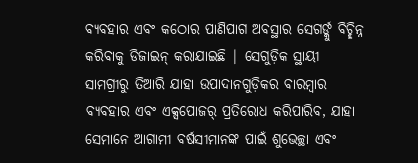ବ୍ୟବହାର ଏବଂ କଠୋର ପାଣିପାଗ ଅବସ୍ଥାର ସେଗର୍ଙ୍କୁ ବିଚ୍ଛିନ୍ନ କରିବାକୁ ଡିଜାଇନ୍ କରାଯାଇଛି | ସେଗୁଡ଼ିକ ସ୍ଥାୟୀ ସାମଗ୍ରୀରୁ ତିଆରି ଯାହା ଉପାଦାନଗୁଡ଼ିକର ବାରମ୍ବାର ବ୍ୟବହାର ଏବଂ ଏକ୍ସପୋଜର୍ ପ୍ରତିରୋଧ କରିପାରିବ, ଯାହା ସେମାନେ ଆଗାମୀ ବର୍ଷସୀମାନଙ୍କ ପାଇଁ ଶୁଭେଚ୍ଛା ଏବଂ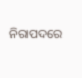ନିରାପଦରେ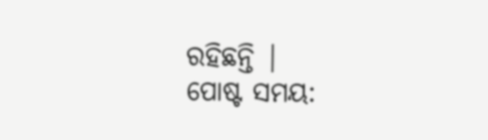ରହିଛନ୍ତି |
ପୋଷ୍ଟ ସମୟ: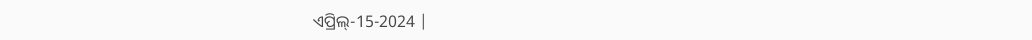ଏପ୍ରିଲ୍-15-2024 |